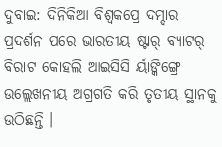ଦୁବାଇ: ଦିନିକିଆ ବିଶ୍ୱକପ୍ରେ ଦମ୍ଦାର ପ୍ରଦର୍ଶନ ପରେ ଭାରତୀୟ ଷ୍ଟାର୍ ବ୍ୟାଟର୍ ବିରାଟ କୋହଲି ଆଇସିସି ର୍ୟାଙ୍କିଙ୍ଗ୍ରେ ଉଲ୍ଲେଖନୀୟ ଅଗ୍ରଗତି କରି ତୃତୀୟ ସ୍ଥାନକୁ ଉଠିଛନ୍ତି ।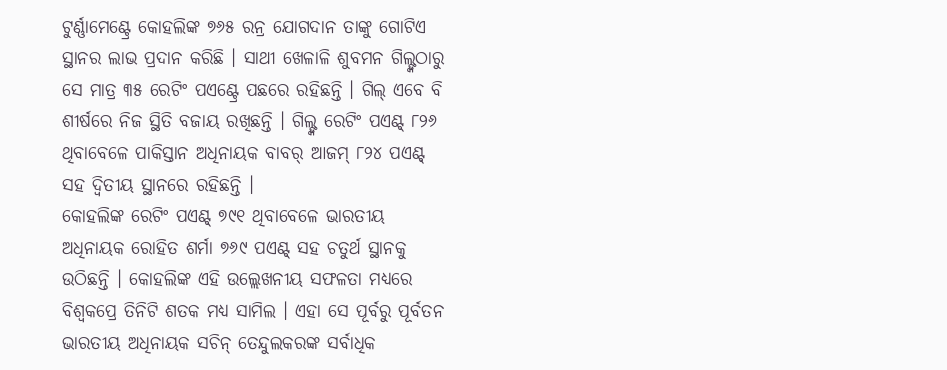ଟୁର୍ଣ୍ଣାମେଣ୍ଟ୍ରେ କୋହଲିଙ୍କ ୭୬୫ ରନ୍ର ଯୋଗଦାନ ତାଙ୍କୁ ଗୋଟିଏ ସ୍ଥାନର ଲାଭ ପ୍ରଦାନ କରିଛି । ସାଥୀ ଖେଳାଳି ଶୁବମନ ଗିଲ୍ଙ୍କଠାରୁ ସେ ମାତ୍ର ୩୫ ରେଟିଂ ପଏଣ୍ଟ୍ରେ ପଛରେ ରହିଛନ୍ତି । ଗିଲ୍ ଏବେ ବି ଶୀର୍ଷରେ ନିଜ ସ୍ଥିତି ବଜାୟ ରଖିଛନ୍ତି । ଗିଲ୍ଙ୍କ ରେଟିଂ ପଏଣ୍ଟ୍ ୮୨୬ ଥିବାବେଳେ ପାକିସ୍ତାନ ଅଧିନାୟକ ବାବର୍ ଆଜମ୍ ୮୨୪ ପଏଣ୍ଟ୍ ସହ ଦ୍ୱିତୀୟ ସ୍ଥାନରେ ରହିଛନ୍ତି ।
କୋହଲିଙ୍କ ରେଟିଂ ପଏଣ୍ଟ୍ ୭୯୧ ଥିବାବେଳେ ଭାରତୀୟ ଅଧିନାୟକ ରୋହିତ ଶର୍ମା ୭୬୯ ପଏଣ୍ଟ୍ ସହ ଚତୁର୍ଥ ସ୍ଥାନକୁ ଉଠିଛନ୍ତି । କୋହଲିଙ୍କ ଏହି ଉଲ୍ଲେଖନୀୟ ସଫଳତା ମଧ୍ୟରେ ବିଶ୍ୱକପ୍ରେ ତିନିଟି ଶତକ ମଧ୍ୟ ସାମିଲ । ଏହା ସେ ପୂର୍ବରୁ ପୂର୍ବତନ ଭାରତୀୟ ଅଧିନାୟକ ସଚିନ୍ ତେନ୍ଦୁଲକରଙ୍କ ସର୍ବାଧିକ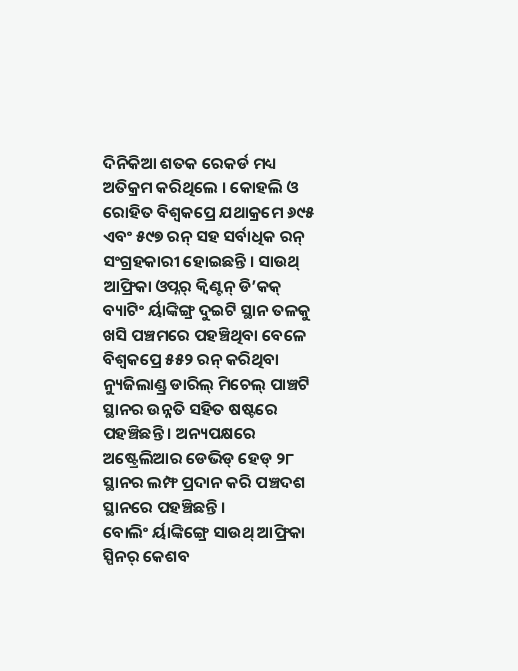ଦିନିକିଆ ଶତକ ରେକର୍ଡ ମଧ୍ୟ ଅତିକ୍ରମ କରିଥିଲେ । କୋହଲି ଓ ରୋହିତ ବିଶ୍ୱକପ୍ରେ ଯଥାକ୍ରମେ ୬୯୫ ଏବଂ ୫୯୭ ରନ୍ ସହ ସର୍ବାଧିକ ରନ୍ ସଂଗ୍ରହକାରୀ ହୋଇଛନ୍ତି । ସାଉଥ୍ ଆଫ୍ରିକା ଓପ୍ନର୍ କ୍ୱିଣ୍ଟନ୍ ଡି’କକ୍ ବ୍ୟାଟିଂ ର୍ୟାଙ୍କିଙ୍ଗ୍ର ଦୁଇଟି ସ୍ଥାନ ତଳକୁ ଖସି ପଞ୍ଚମରେ ପହଞ୍ଚିଥିବା ବେଳେ ବିଶ୍ୱକପ୍ରେ ୫୫୨ ରନ୍ କରିଥିବା ନ୍ୟୁଜିଲାଣ୍ଡ୍ର ଡାରିଲ୍ ମିଚେଲ୍ ପାଞ୍ଚଟି ସ୍ଥାନର ଉନ୍ନତି ସହିତ ଷଷ୍ଟରେ ପହଞ୍ଚିଛନ୍ତି । ଅନ୍ୟପକ୍ଷରେ ଅଷ୍ଟ୍ରେଲିଆର ଡେଭିଡ୍ ହେଡ୍ ୨୮ ସ୍ଥାନର ଲମ୍ଫ ପ୍ରଦାନ କରି ପଞ୍ଚଦଶ ସ୍ଥାନରେ ପହଞ୍ଚିଛନ୍ତି ।
ବୋଲିଂ ର୍ୟାଙ୍କିଙ୍ଗ୍ରେ ସାଉଥ୍ ଆଫ୍ରିକା ସ୍ପିନର୍ କେଶବ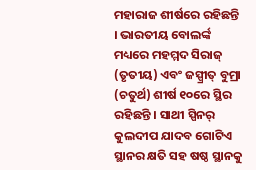ମହାରାଜ ଶୀର୍ଷରେ ରହିଛନ୍ତି । ଭାରତୀୟ ବୋଲର୍ଙ୍କ ମଧ୍ୟରେ ମହମ୍ମଦ ସିରାଜ୍ (ତୃତୀୟ) ଏବଂ ଜସ୍ପ୍ରୀତ୍ ବୁମ୍ରା (ଚତୁର୍ଥ) ଶୀର୍ଷ ୧୦ରେ ସ୍ଥିର ରହିଛନ୍ତି । ସାଥୀ ସ୍ପିନର୍ କୁଲଦୀପ ଯାଦବ ଗୋଟିଏ ସ୍ଥାନର କ୍ଷତି ସହ ଷଷ୍ଠ ସ୍ଥାନକୁ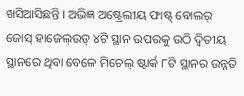ଖସିଆସିଛନ୍ତି । ଅଭିଜ୍ଞ ଅଷ୍ଟ୍ରେଲୀୟ ଫାଷ୍ଟ୍ ବୋଲର୍ ଜୋସ୍ ହାଜେଲ୍ଉଡ୍ ୪ଟି ସ୍ଥାନ ଉପରକୁ ଉଠି ଦ୍ୱିତୀୟ ସ୍ଥାନରେ ଥିବା ବେଳେ ମିଚେଲ୍ ଷ୍ଟାର୍କ ୮ଟି ସ୍ଥାନର ଉନ୍ନତି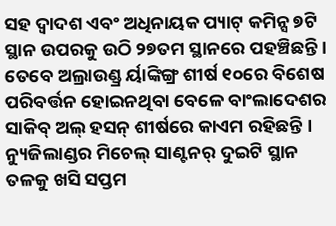ସହ ଦ୍ୱାଦଶ ଏବଂ ଅଧିନାୟକ ପ୍ୟାଟ୍ କମିନ୍ସ ୭ଟି ସ୍ଥାନ ଉପରକୁ ଉଠି ୨୭ତମ ସ୍ଥାନରେ ପହଞ୍ଚିଛନ୍ତି । ତେବେ ଅଲ୍ରାଉଣ୍ଡ୍ର ର୍ୟାଙ୍କିଙ୍ଗ୍ର ଶୀର୍ଷ ୧୦ରେ ବିଶେଷ ପରିବର୍ତ୍ତନ ହୋଇନଥିବା ବେଳେ ବାଂଲାଦେଶର ସାକିବ୍ ଅଲ୍ ହସନ୍ ଶୀର୍ଷରେ କାଏମ ରହିଛନ୍ତି । ନ୍ୟୁଜିଲାଣ୍ଡର ମିଚେଲ୍ ସାଣ୍ଟନର୍ ଦୁଇଟି ସ୍ଥାନ ତଳକୁ ଖସି ସପ୍ତମ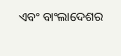ଏବଂ ବାଂଲାଦେଶର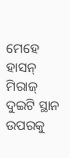ମେହେ ହାସନ୍ ମିରାଜ୍ ଦୁଇଟି ସ୍ଥାନ ଉପରକୁ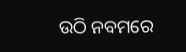ଉଠି ନବମରେ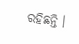ରହିଛନ୍ତି ।